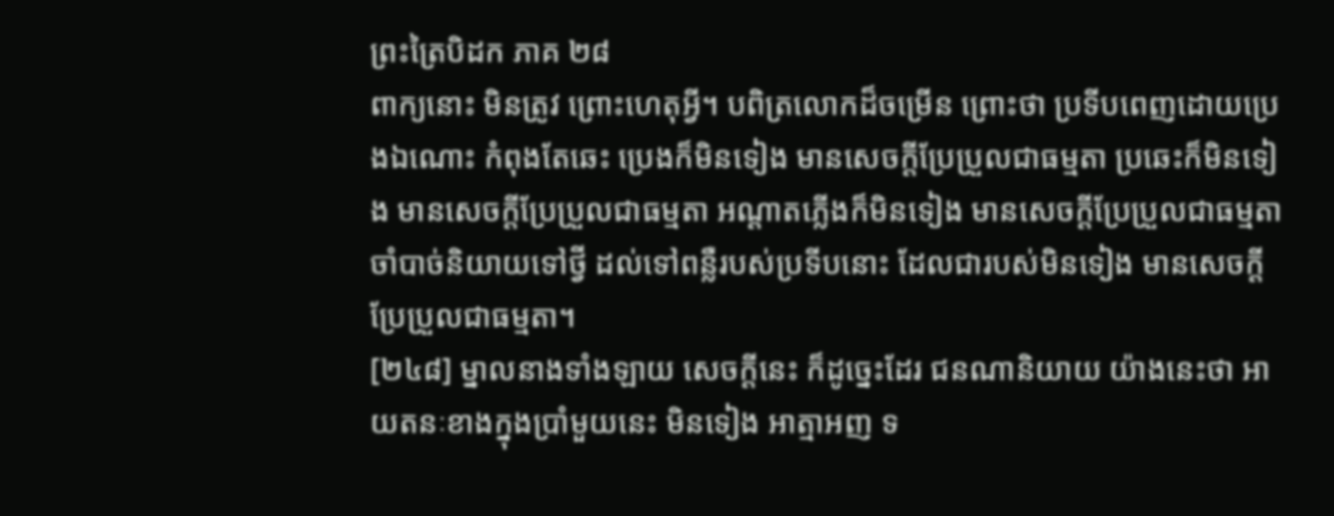ព្រះត្រៃបិដក ភាគ ២៨
ពាក្យនោះ មិនត្រូវ ព្រោះហេតុអ្វី។ បពិត្រលោកដ៏ចម្រើន ព្រោះថា ប្រទីបពេញដោយប្រេងឯណោះ កំពុងតែឆេះ ប្រេងក៏មិនទៀង មានសេចក្តីប្រែប្រួលជាធម្មតា ប្រឆេះក៏មិនទៀង មានសេចក្តីប្រែប្រួលជាធម្មតា អណ្តាតភ្លើងក៏មិនទៀង មានសេចក្តីប្រែប្រួលជាធម្មតា ចាំបាច់និយាយទៅថ្វី ដល់ទៅពន្លឺរបស់ប្រទីបនោះ ដែលជារបស់មិនទៀង មានសេចក្តីប្រែប្រួលជាធម្មតា។
[២៤៨] ម្នាលនាងទាំងឡាយ សេចក្តីនេះ ក៏ដូច្នេះដែរ ជនណានិយាយ យ៉ាងនេះថា អាយតនៈខាងក្នុងប្រាំមួយនេះ មិនទៀង អាត្មាអញ ទ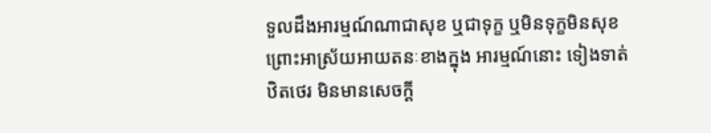ទួលដឹងអារម្មណ៍ណាជាសុខ ឬជាទុក្ខ ឬមិនទុក្ខមិនសុខ ព្រោះអាស្រ័យអាយតនៈខាងក្នុង អារម្មណ៍នោះ ទៀងទាត់ ឋិតថេរ មិនមានសេចក្តី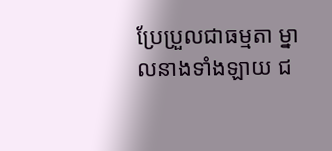ប្រែប្រួលជាធម្មតា ម្នាលនាងទាំងឡាយ ជ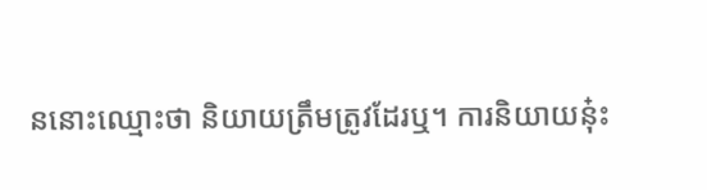ននោះឈ្មោះថា និយាយត្រឹមត្រូវដែរឬ។ ការនិយាយនុ៎ះ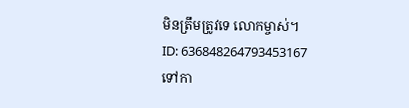មិនត្រឹមត្រូវទេ លោកម្ចាស់។
ID: 636848264793453167
ទៅកា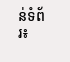ន់ទំព័រ៖